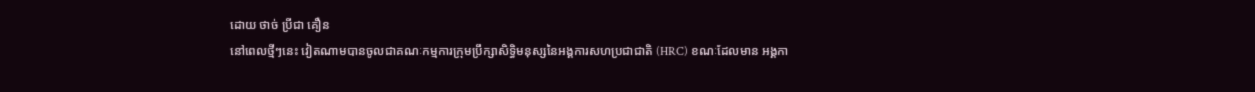ដោយ ថាច់ ប្រីជា គឿន
នៅពេលថ្មីៗនេះ វៀតណាមបានចូលជាគណៈកម្មការក្រុមប្រឹក្សាសិទ្ធិមនុស្សនៃអង្គការសហប្រជាជាតិ (HRC) ខណៈដែលមាន អង្គកា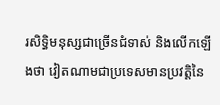រសិទ្ធិមនុស្សជាច្រើនជំទាស់ និងលើកឡើងថា វៀតណាមជាប្រទេសមានប្រវត្តិនៃ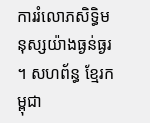ការរំលោភសិទ្ធិមនុស្សយ៉ាងធ្ងន់ធ្ងរ ។ សហព័ន្ធ ខ្មែរកម្ពុជា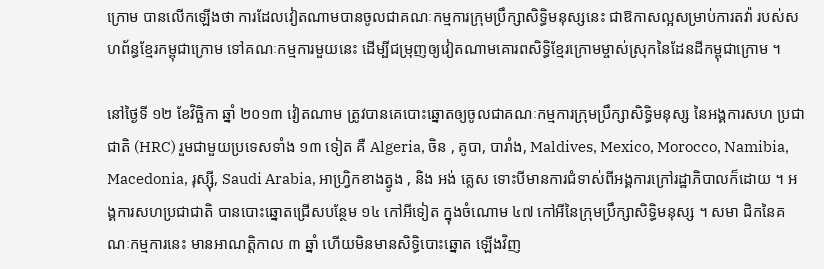ក្រោម បានលើកឡើងថា ការដែលវៀតណាមបានចូលជាគណៈកម្មការក្រុមប្រឹក្សាសិទ្ធិមនុស្សនេះ ជាឱកាសល្អសម្រាប់ការតវ៉ា របស់សហព័ន្ធខ្មែរកម្ពុជាក្រោម ទៅគណៈកម្មការមួយនេះ ដើម្បីជម្រុញឲ្យវៀតណាមគោរពសិទ្ធិខ្មែរក្រោមម្ចាស់ស្រុកនៃដែនដីកម្ពុជាក្រោម ។

នៅថ្ងៃទី ១២ ខែវិច្ឆិកា ឆ្នាំ ២០១៣ វៀតណាម ត្រូវបានគេបោះឆ្នោតឲ្យចូលជាគណៈកម្មការក្រុមប្រឹក្សាសិទ្ធិមនុស្ស នៃអង្គការសហ ប្រជាជាតិ (HRC) រួមជាមួយប្រទេសទាំង ១៣ ទៀត គឺ Algeria, ចិន , គូបា, បារាំង, Maldives, Mexico, Morocco, Namibia, Macedonia, រុស្ស៊ី, Saudi Arabia, អាហ្វ្រិកខាងត្វូង , និង អង់ គ្លេស ទោះបីមានការជំទាស់ពីអង្គការក្រៅរដ្ឋាភិបាលក៏ដោយ ។ អង្គការសហប្រជាជាតិ បានបោះឆ្នោតជ្រើសបន្ថែម ១៤ កៅអីទៀត ក្នុងចំណោម ៤៧ កៅអីនៃក្រុមប្រឹក្សាសិទ្ធិមនុស្ស ។ សមា ជិកនៃគណៈកម្មការនេះ មានអាណត្តិកាល ៣ ឆ្នាំ ហើយមិនមានសិទ្ធិបោះឆ្នោត ឡើងវិញ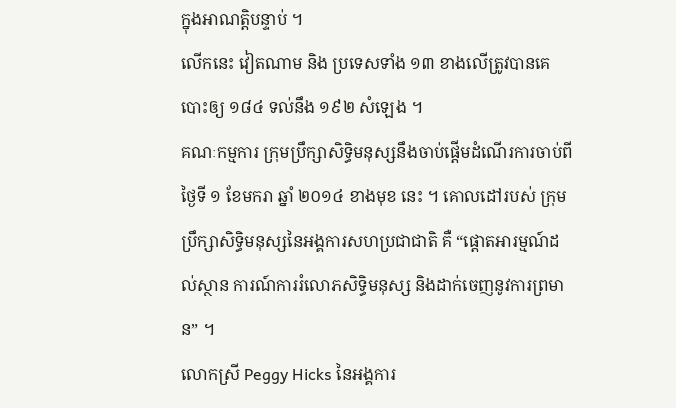ក្នុងអាណត្តិបន្ទាប់ ។
លើកនេះ វៀតណាម និង ប្រទេសទាំង ១៣ ខាងលើត្រូវបានគេបោះឲ្យ ១៨៤ ទល់នឹង ១៩២ សំឡេង ។
គណៈកម្មការ ក្រុមប្រឹក្សាសិទ្ធិមនុស្សនឹងចាប់ផ្ដើមដំណើរការចាប់ពីថ្ងៃទី ១ ខែមករា ឆ្នាំ ២០១៤ ខាងមុខ នេះ ។ គោលដៅរបស់ ក្រុម ប្រឹក្សាសិទ្ធិមនុស្សនៃអង្គការសហប្រជាជាតិ គឺ “ផ្ដោតអារម្មណ៍ដល់ស្ថាន ការណ៍ការរំលោភសិទ្ធិមនុស្ស និងដាក់ចេញនូវការព្រមាន” ។
លោកស្រី Peggy Hicks នៃអង្គការ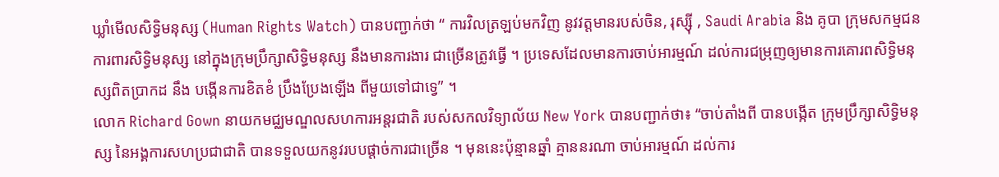ឃ្លាំមើលសិទ្ធិមនុស្ស (Human Rights Watch) បានបញ្ជាក់ថា “ ការវិលត្រឡប់មកវិញ នូវវត្តមានរបស់ចិន, រុស្ស៊ី , Saudi Arabia និង គូបា ក្រុមសកម្មជនការពារសិទ្ធិមនុស្ស នៅក្នុងក្រុមប្រឹក្សាសិទ្ធិមនុស្ស នឹងមានការងារ ជាច្រើនត្រូវធ្វើ ។ ប្រទេសដែលមានការចាប់អារម្មណ៍ ដល់ការជម្រុញឲ្យមានការគោរពសិទ្ធិមនុស្សពិតប្រាកដ នឹង បង្កើនការខិតខំ ប្រឹងប្រែងឡើង ពីមួយទៅជាទ្វេ” ។
លោក Richard Gown នាយកមជ្ឈមណ្ឌលសហការអន្តរជាតិ របស់សកលវិទ្យាល័យ New York បានបញ្ជាក់ថា៖ “ចាប់តាំងពី បានបង្កើត ក្រុមប្រឹក្សាសិទ្ធិមនុស្ស នៃអង្គការសហប្រជាជាតិ បានទទួលយកនូវរបបផ្ដាច់ការជាច្រើន ។ មុននេះប៉ុន្មានឆ្នាំ គ្មាននរណា ចាប់អារម្មណ៍ ដល់ការ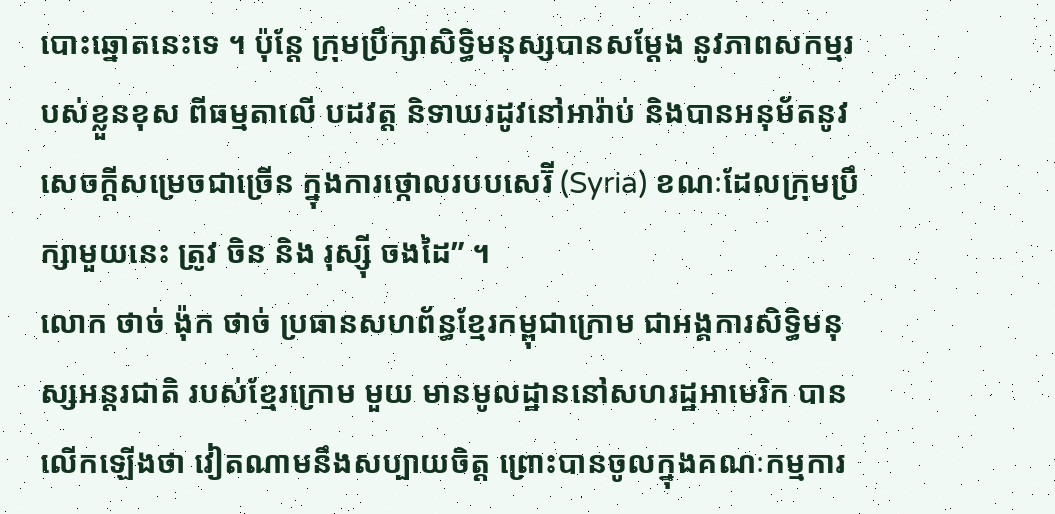បោះឆ្នោតនេះទេ ។ ប៉ុន្តែ ក្រុមប្រឹក្សាសិទ្ធិមនុស្សបានសម្ដែង នូវភាពសកម្មរបស់ខ្លួនខុស ពីធម្មតាលើ បដវត្ត និទាឃរដូវនៅអារ៉ាប់ និងបានអនុម័តនូវសេចក្ដីសម្រេចជាច្រើន ក្នុងការថ្កោលរបបសេរ៊ី (Syria) ខណៈដែលក្រុមប្រឹក្សាមួយនេះ ត្រូវ ចិន និង រុស្ស៊ី ចងដៃ” ។
លោក ថាច់ ង៉ុក ថាច់ ប្រធានសហព័ន្ធខ្មែរកម្ពុជាក្រោម ជាអង្គការសិទ្ធិមនុស្សអន្តរជាតិ របស់ខ្មែរក្រោម មួយ មានមូលដ្ឋាននៅសហរដ្ឋអាមេរិក បានលើកឡើងថា វៀតណាមនឹងសប្បាយចិត្ត ព្រោះបានចូលក្នុងគណៈកម្មការ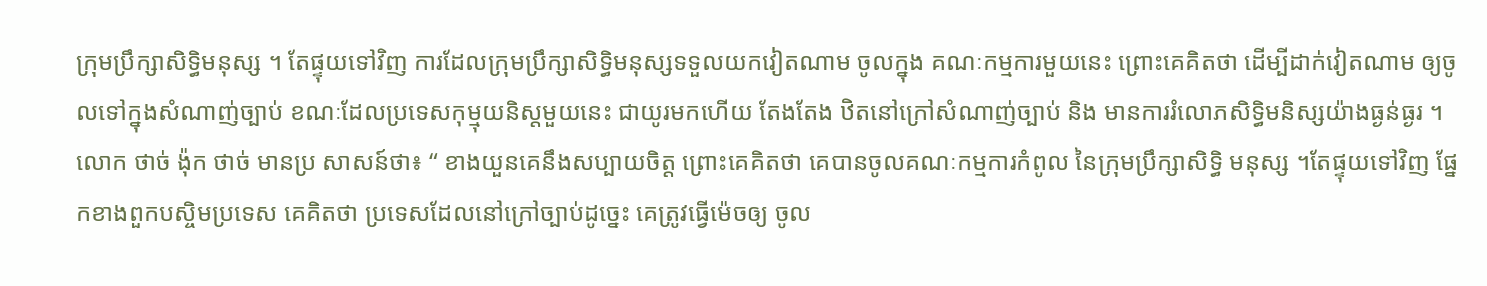ក្រុមប្រឹក្សាសិទ្ធិមនុស្ស ។ តែផ្ទុយទៅវិញ ការដែលក្រុមប្រឹក្សាសិទ្ធិមនុស្សទទួលយកវៀតណាម ចូលក្នុង គណៈកម្មការមួយនេះ ព្រោះគេគិតថា ដើម្បីដាក់វៀតណាម ឲ្យចូលទៅក្នុងសំណាញ់ច្បាប់ ខណៈដែលប្រទេសកុម្មុយនិស្តមួយនេះ ជាយូរមកហើយ តែងតែង ឋិតនៅក្រៅសំណាញ់ច្បាប់ និង មានការរំលោភសិទ្ធិមនិស្សយ៉ាងធ្ងន់ធ្ងរ ។
លោក ថាច់ ង៉ុក ថាច់ មានប្រ សាសន៍ថា៖ “ ខាងយួនគេនឹងសប្បាយចិត្ត ព្រោះគេគិតថា គេបានចូលគណៈកម្មការកំពូល នៃក្រុមប្រឹក្សាសិទ្ធិ មនុស្ស ។តែផ្ទុយទៅវិញ ផ្នែកខាងពួកបស្ចិមប្រទេស គេគិតថា ប្រទេសដែលនៅក្រៅច្បាប់ដូច្នេះ គេត្រូវធ្វើម៉េចឲ្យ ចូល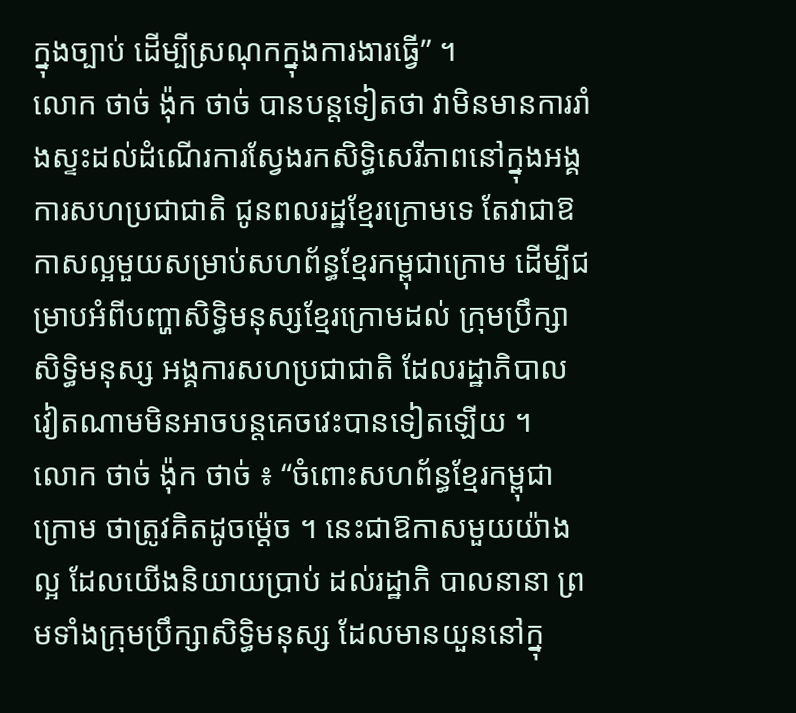ក្នុងច្បាប់ ដើម្បីស្រណុកក្នុងការងារធ្វើ” ។
លោក ថាច់ ង៉ុក ថាច់ បានបន្តទៀតថា វាមិនមានការរាំងស្ទះដល់ដំណើរការស្វែងរកសិទ្ធិសេរីភាពនៅក្នុងអង្គការសហប្រជាជាតិ ជូនពលរដ្ឋខ្មែរក្រោមទេ តែវាជាឱកាសល្អមួយសម្រាប់សហព័ន្ធខ្មែរកម្ពុជាក្រោម ដើម្បីជម្រាបអំពីបញ្ហាសិទ្ធិមនុស្សខ្មែរក្រោមដល់ ក្រុមប្រឹក្សា សិទ្ធិមនុស្ស អង្គការសហប្រជាជាតិ ដែលរដ្ឋាភិបាលវៀតណាមមិនអាចបន្តគេចវេះបានទៀតឡើយ ។
លោក ថាច់ ង៉ុក ថាច់ ៖ “ចំពោះសហព័ន្ធខ្មែរកម្ពុជាក្រោម ថាត្រូវគិតដូចម្ដ៉េច ។ នេះជាឱកាសមួយយ៉ាងល្អ ដែលយើងនិយាយប្រាប់ ដល់រដ្ឋាភិ បាលនានា ព្រមទាំងក្រុមប្រឹក្សាសិទ្ធិមនុស្ស ដែលមានយួននៅក្នុ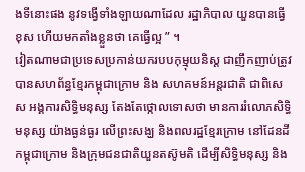ងទីនោះផង នូវទង្វើទាំងឡាយណាដែល រដ្ឋាភិបាល យួនបានធ្វើខុស ហើយមកតាំងខ្លួនថា គេធ្វើល្អ ” ។
វៀតណាមជាប្រទេសប្រកាន់យករបបកុម្មុយនិស្ត ជាញឹកញាប់ត្រូវបានសហព័ន្ធខ្មែរកម្ពុជាក្រោម និង សហគមន៍អន្តរជាតិ ជាពិសេស អង្គការសិទ្ធិមនុស្ស តែងតែថ្កោលទោសថា មានការរំលោភសិទ្ធិមនុស្ស យ៉ាងធ្ងន់ធ្ងរ លើព្រះសង្ឃ និងពលរដ្ឋខ្មែរក្រោម នៅដែនដី កម្ពុជាក្រោម និងក្រុមជនជាតិយួនតស៊ូមតិ ដើម្បីសិទ្ធិមនុស្ស និង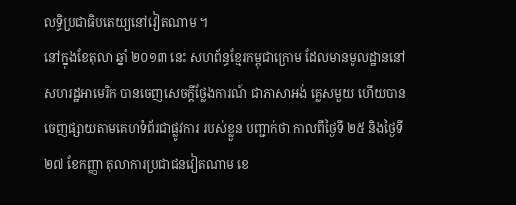លទ្ធិប្រជាធិបតេយ្យនៅវៀតណាម ។
នៅក្នុងខែតុលា ឆ្នាំ ២០១៣ នេះ សហព័ន្ធខ្មែរកម្ពុជាក្រោម ដែលមានមូលដ្ឋាននៅសហរដ្ឋអាមេរិក បានចេញសេចក្ដីថ្លែងការណ៍ ជាភាសាអង់ គ្លេសមួយ ហើយបានចេញផ្សាយតាមគេហទំព័រជាផ្លូវការ របស់ខ្លួន បញ្ជាក់ថា កាលពីថ្ងៃទី ២៥ និងថ្ងៃទី ២៧ ខែកញ្ញា តុលាការប្រជាជនវៀតណាម ខេ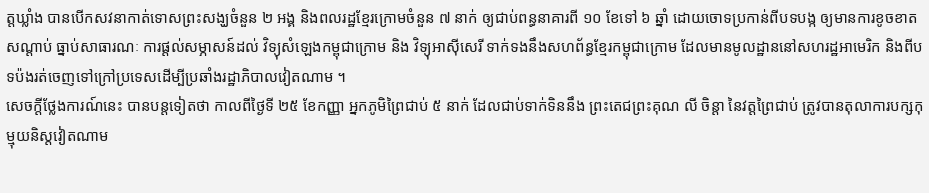ត្តឃ្លាំង បានបើកសវនាកាត់ទោសព្រះសង្ឃចំនួន ២ អង្គ និងពលរដ្ឋខ្មែរក្រោមចំនួន ៧ នាក់ ឲ្យជាប់ពន្ធនាគារពី ១០ ខែទៅ ៦ ឆ្នាំ ដោយចោទប្រកាន់ពីបទបង្ក ឲ្យមានការខូចខាតសណ្ដាប់ ធ្នាប់សាធារណៈ ការផ្ដល់សម្ភាសន៍ដល់ វិទ្យុសំឡេងកម្ពុជាក្រោម និង វិទ្យុអាស៊ីសេរី ទាក់ទងនឹងសហព័ន្ធខ្មែរកម្ពុជាក្រោម ដែលមានមូលដ្ឋាននៅសហរដ្ឋអាមេរិក និងពីបទប៉ងរត់ចេញទៅក្រៅប្រទេសដើម្បីប្រឆាំងរដ្ឋាភិបាលវៀតណាម ។
សេចក្ដីថ្លែងការណ៍នេះ បានបន្តទៀតថា កាលពីថ្ងៃទី ២៥ ខែកញ្ញា អ្នកភូមិព្រៃជាប់ ៥ នាក់ ដែលជាប់ទាក់ទិននឹង ព្រះតេជព្រះគុណ លី ចិន្ដា នៃវត្តព្រៃជាប់ ត្រូវបានតុលាការបក្សកុម្មុយនិស្តវៀតណាម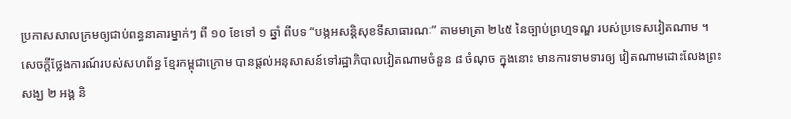ប្រកាសសាលក្រមឲ្យជាប់ពន្ធនាគារម្នាក់ៗ ពី ១០ ខែទៅ ១ ឆ្នាំ ពីបទ “បង្កអសន្តិសុខទីសាធារណៈ” តាមមាត្រា ២៤៥ នៃច្បាប់ព្រហ្មទណ្ឌ របស់ប្រទេសវៀតណាម ។
សេចក្ដីថ្លែងការណ៍របស់សហព័ន្ធ ខ្មែរកម្ពុជាក្រោម បានផ្ដល់អនុសាសន៍ទៅរដ្ឋាភិបាលវៀតណាមចំនួន ៨ ចំណុច ក្នុងនោះ មានការទាមទារឲ្យ វៀតណាមដោះលែងព្រះសង្ឃ ២ អង្គ និ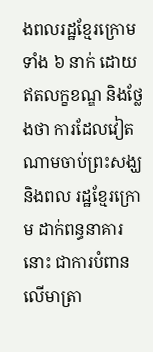ងពលរដ្ឋខ្មែរក្រោមទាំង ៦ នាក់ ដោយឥតលក្ខខណ្ឌ និងថ្លែងថា ការដែលវៀតណាមចាប់ព្រះសង្ឃ និងពល រដ្ឋខ្មែរក្រោម ដាក់ពន្ធនាគារនោះ ជាការបំពានលើមាត្រា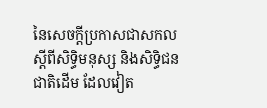នៃសេចក្ដីប្រកាសជាសកលស្ដីពីសិទ្ធិមនុស្ស និងសិទ្ធិជន ជាតិដើម ដែលវៀត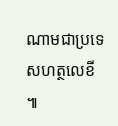ណាមជាប្រទេសហត្ថលេខី ៕